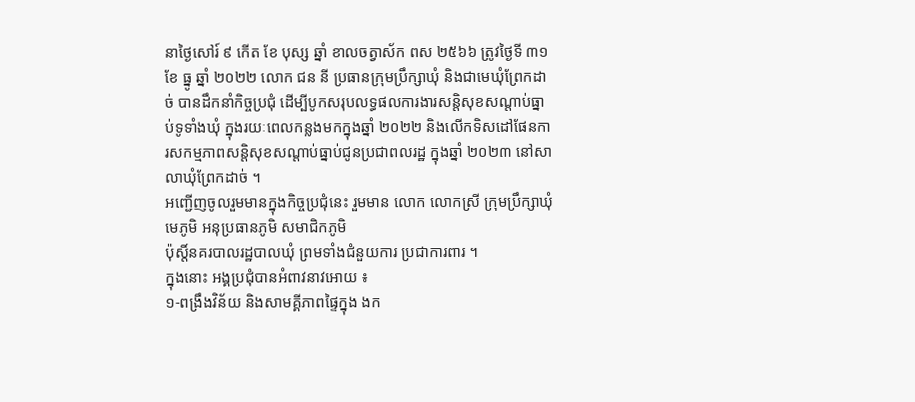នាថ្ងៃសៅរ៍ ៩ កើត ខែ បុស្ស ឆ្នាំ ខាលចត្វាស័ក ពស ២៥៦៦ ត្រូវថ្ងៃទី ៣១ ខែ ធ្នូ ឆ្នាំ ២០២២ លោក ជន នី ប្រធានក្រុមប្រឹក្សាឃុំ និងជាមេឃុំព្រែកដាច់ បានដឹកនាំកិច្ចប្រជុំ ដើម្បីបូកសរុបលទ្ធផលការងារសន្តិសុខសណ្តាប់ធ្នាប់ទូទាំងឃុំ ក្នុងរយៈពេលកន្លងមកក្នុងឆ្នាំ ២០២២ និងលើកទិសដៅផែនការសកម្មភាពសន្តិសុខសណ្តាប់ធ្នាប់ជូនប្រជាពលរដ្ឋ ក្នុងឆ្នាំ ២០២៣ នៅសាលាឃុំព្រែកដាច់ ។
អញ្ជើញចូលរួមមានក្នុងកិច្ចប្រជុំនេះ រួមមាន លោក លោកស្រី ក្រុមប្រឹក្សាឃុំ មេភូមិ អនុប្រធានភូមិ សមាជិកភូមិ
ប៉ុស្តិ៍នគរបាលរដ្ឋបាលឃុំ ព្រមទាំងជំនួយការ ប្រជាការពារ ។
ក្នុងនោះ អង្គប្រជុំបានអំពាវនាវអោយ ៖
១-ពង្រឹងវិន័យ និងសាមគ្គីភាពផ្ទៃក្នុង ងក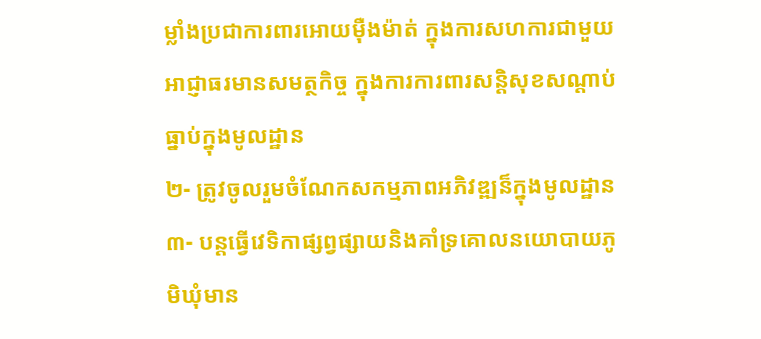ម្លាំងប្រជាការពារអោយម៉ឺងម៉ាត់ ក្នុងការសហការជាមួយអាជ្ញាធរមានសមត្ថកិច្ច ក្នុងការការពារសន្តិសុខសណ្តាប់ធ្នាប់ក្នុងមូលដ្ឋាន
២- ត្រូវចូលរួមចំណែកសកម្មភាពអភិវឌ្ឍន៏ក្នុងមូលដ្ឋាន
៣- បន្តធ្វើវេទិកាផ្សព្វផ្សាយនិងគាំទ្រគោលនយោបាយភូមិឃុំមាន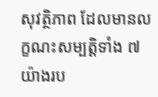សុវត្ថិភាព ដែលមានលក្ខណះសម្បតិ្តទាំង ៧ យ៉ាងរប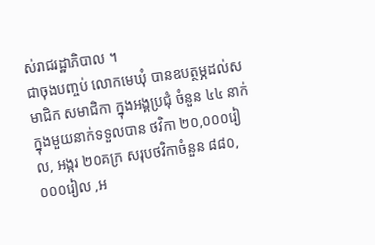ស់រាជរដ្ឋាភិបាល ។
ជាចុងបញ្ចប់ លោកមេឃុំ បានឧបត្ថម្ភដល់សមាជិក សមាជិកា ក្នុងអង្គប្រជុំ ចំនួន ៤៤ នាក់ ក្នុងមួយនាក់ទទួលបាន ថវិកា ២០,០០០រៀល, អង្ករ ២០គក្រ សរុបថវិកាចំនួន ៨៨០,០០០រៀល ,អ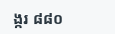ង្ករ ៨៨០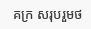គក្រ សរុបរួមថ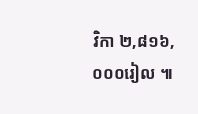វិកា ២,៨១៦,០០០រៀល ៕